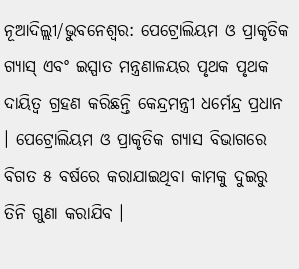ନୂଆଦିଲ୍ଲୀ/ଭୁବନେଶ୍ୱର: ପେଟ୍ରୋଲିୟମ ଓ ପ୍ରାକୃତିକ ଗ୍ୟାସ୍ ଏବଂ ଇସ୍ପାତ ମନ୍ତ୍ରଣାଳୟର ପୃଥକ ପୃଥକ ଦାୟିତ୍ୱ ଗ୍ରହଣ କରିଛନ୍ତି କେନ୍ଦ୍ରମନ୍ତ୍ରୀ ଧର୍ମେନ୍ଦ୍ର ପ୍ରଧାନ । ପେଟ୍ରୋଲିୟମ ଓ ପ୍ରାକୃତିକ ଗ୍ୟାସ ବିଭାଗରେ ବିଗତ ୫ ବର୍ଷରେ କରାଯାଇଥିବା କାମକୁ ଦୁଇରୁ ତିନି ଗୁଣା କରାଯିବ ।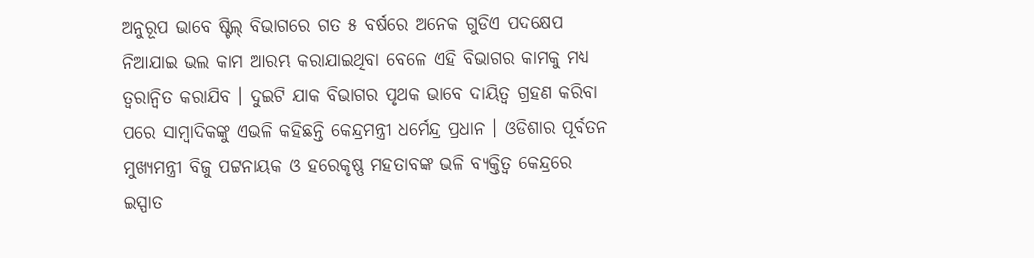ଅନୁରୂପ ଭାବେ ଷ୍ଟିଲ୍ ବିଭାଗରେ ଗତ ୫ ବର୍ଷରେ ଅନେକ ଗୁଡିଏ ପଦକ୍ଷେପ ନିଆଯାଇ ଭଲ କାମ ଆରମ୍ଭ କରାଯାଇଥିବା ବେଳେ ଏହି ବିଭାଗର କାମକୁ ମଧ୍ୟ ତ୍ୱରାନ୍ୱିତ କରାଯିବ । ଦୁଇଟି ଯାକ ବିଭାଗର ପୃଥକ ଭାବେ ଦାୟିତ୍ୱ ଗ୍ରହଣ କରିବା ପରେ ସାମ୍ବାଦିକଙ୍କୁ ଏଭଳି କହିଛନ୍ତି କେନ୍ଦ୍ରମନ୍ତ୍ରୀ ଧର୍ମେନ୍ଦ୍ର ପ୍ରଧାନ । ଓଡିଶାର ପୂର୍ବତନ ମୁଖ୍ୟମନ୍ତ୍ରୀ ବିଜୁ ପଟ୍ଟନାୟକ ଓ ହରେକୃଷ୍ଣ ମହତାବଙ୍କ ଭଳି ବ୍ୟକ୍ତିତ୍ୱ କେନ୍ଦ୍ରରେ ଇସ୍ପାତ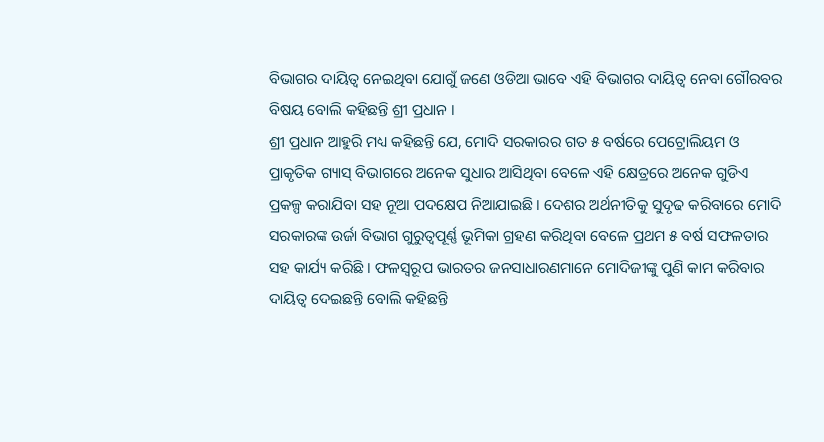ବିଭାଗର ଦାୟିତ୍ୱ ନେଇଥିବା ଯୋଗୁଁ ଜଣେ ଓଡିଆ ଭାବେ ଏହି ବିଭାଗର ଦାୟିତ୍ୱ ନେବା ଗୌରବର ବିଷୟ ବୋଲି କହିଛନ୍ତି ଶ୍ରୀ ପ୍ରଧାନ ।
ଶ୍ରୀ ପ୍ରଧାନ ଆହୁରି ମଧ୍ୟ କହିଛନ୍ତି ଯେ, ମୋଦି ସରକାରର ଗତ ୫ ବର୍ଷରେ ପେଟ୍ରୋଲିୟମ ଓ ପ୍ରାକୃତିକ ଗ୍ୟାସ୍ ବିଭାଗରେ ଅନେକ ସୁଧାର ଆସିଥିବା ବେଳେ ଏହି କ୍ଷେତ୍ରରେ ଅନେକ ଗୁଡିଏ ପ୍ରକଳ୍ପ କରାଯିବା ସହ ନୂଆ ପଦକ୍ଷେପ ନିଆଯାଇଛି । ଦେଶର ଅର୍ଥନୀତିକୁ ସୁଦୃଢ କରିବାରେ ମୋଦି ସରକାରଙ୍କ ଉର୍ଜା ବିଭାଗ ଗୁରୁତ୍ୱପୂର୍ଣ୍ଣ ଭୂମିକା ଗ୍ରହଣ କରିଥିବା ବେଳେ ପ୍ରଥମ ୫ ବର୍ଷ ସଫଳତାର ସହ କାର୍ଯ୍ୟ କରିଛି । ଫଳସ୍ୱରୂପ ଭାରତର ଜନସାଧାରଣମାନେ ମୋଦିଜୀଙ୍କୁ ପୁଣି କାମ କରିବାର ଦାୟିତ୍ୱ ଦେଇଛନ୍ତି ବୋଲି କହିଛନ୍ତି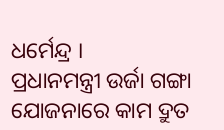ଧର୍ମେନ୍ଦ୍ର ।
ପ୍ରଧାନମନ୍ତ୍ରୀ ଉର୍ଜା ଗଙ୍ଗା ଯୋଜନାରେ କାମ ଦ୍ରୁତ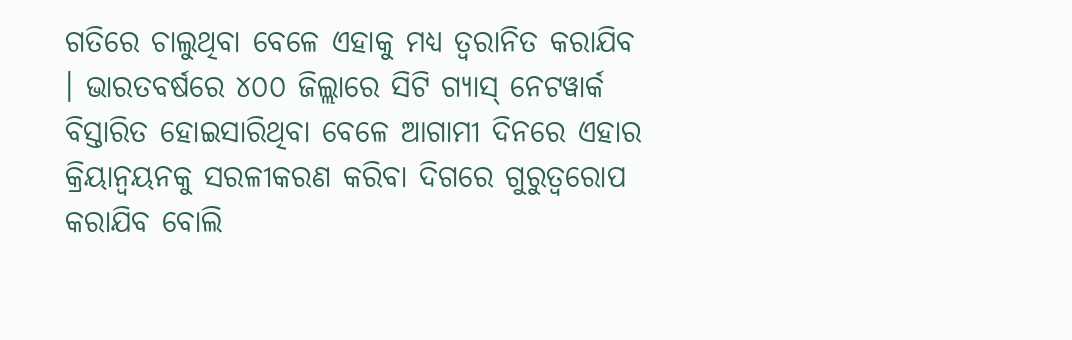ଗତିରେ ଚାଲୁଥିବା ବେଳେ ଏହାକୁ ମଧ୍ୟ ତ୍ୱରାନିତ କରାଯିବ । ଭାରତବର୍ଷରେ ୪୦୦ ଜିଲ୍ଲାରେ ସିଟି ଗ୍ୟାସ୍ ନେଟୱାର୍କ ବିସ୍ତାରିତ ହୋଇସାରିଥିବା ବେଳେ ଆଗାମୀ ଦିନରେ ଏହାର କ୍ରିୟାନ୍ୱୟନକୁ ସରଳୀକରଣ କରିବା ଦିଗରେ ଗୁରୁତ୍ୱରୋପ କରାଯିବ ବୋଲି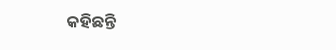କହିଛନ୍ତି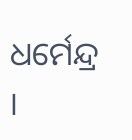ଧର୍ମେନ୍ଦ୍ର ।